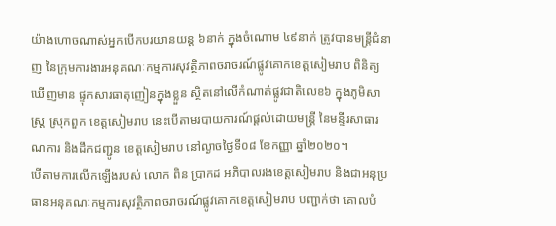យ៉ាងហោចណាស់អ្នកបើកបរយានយន្ត ៦នាក់ ក្នុងចំណោម ៤៩នាក់ ត្រូវបានមន្ត្រីជំនាញ នៃក្រុមការងារអនុគណៈកម្មការសុវត្ថិភាពចរាចរណ៍ផ្លូវគោកខេត្តសៀមរាប ពិនិត្យឃើញមាន ផ្ទុកសារធាតុញៀនក្នុងខ្លួន ស្ថិតនៅលើកំណាត់ផ្លូវជាតិលេខ៦ ក្នុងភូមិសាស្ត្រ ស្រុកពួក ខេត្តសៀមរាប នេះបើតាមរបាយការណ៍ផ្ដល់ដោយមន្ត្រី នៃមន្ទីរសាធារណការ និងដឹកជញ្ជូន ខេត្ដសៀមរាប នៅល្ងាចថ្ងៃទី០៨ ខែកញ្ញា ឆ្នាំ២០២០។
បើតាមការលើកឡើងរបស់ លោក ពិន ប្រាកដ អភិបាលរងខេត្តសៀមរាប និងជាអនុប្រធានអនុគណៈកម្មការសុវត្ថិភាពចរាចរណ៍ផ្លូវគោកខេត្តសៀមរាប បញ្ជាក់ថា គោលបំ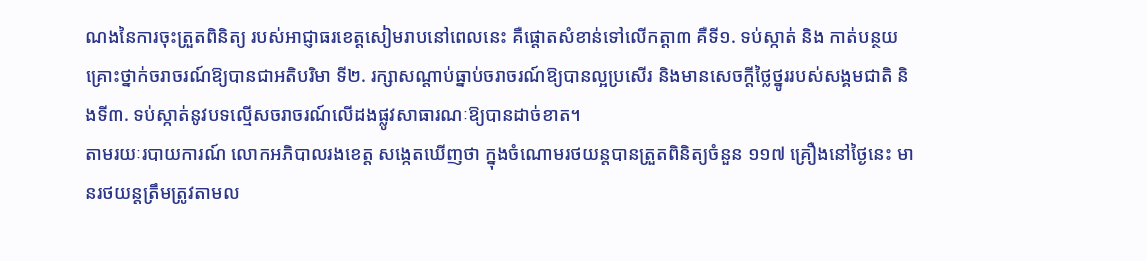ណងនៃការចុះត្រួតពិនិត្យ របស់អាជ្ញាធរខេត្តសៀមរាបនៅពេលនេះ គឺផ្តោតសំខាន់ទៅលើកត្តា៣ គឺទី១. ទប់ស្កាត់ និង កាត់បន្ថយគ្រោះថ្នាក់ចរាចរណ៍ឱ្យបានជាអតិបរិមា ទី២. រក្សាសណ្តាប់ធ្នាប់ចរាចរណ៍ឱ្យបានល្អប្រសើរ និងមានសេចក្តីថ្លៃថ្នូររបស់សង្គមជាតិ និងទី៣. ទប់ស្កាត់នូវបទល្មើសចរាចរណ៍លើដងផ្លូវសាធារណៈឱ្យបានដាច់ខាត។
តាមរយៈរបាយការណ៍ លោកអភិបាលរងខេត្ត សង្កេតឃើញថា ក្នុងចំណោមរថយន្តបានត្រួតពិនិត្យចំនួន ១១៧ គ្រឿងនៅថ្ងៃនេះ មានរថយន្តត្រឹមត្រូវតាមល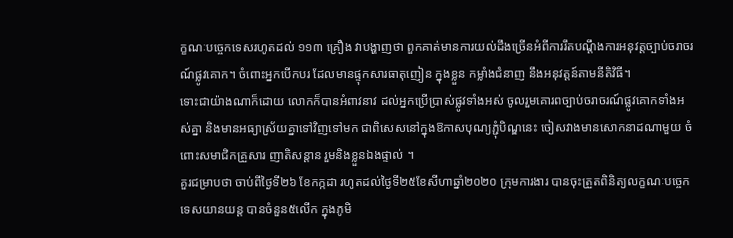ក្ខណៈបច្ចេកទេសរហូតដល់ ១១៣ គ្រឿង វាបង្ហាញថា ពួកគាត់មានការយល់ដឹងច្រើនអំពីការរឹតបណ្តឹងការអនុវត្តច្បាប់ចរាចរណ៍ផ្លូវគោក។ ចំពោះអ្នកបើកបរ ដែលមានផ្ទុកសារធាតុញៀន ក្នុងខ្លួន កម្លាំងជំនាញ នឹងអនុវត្តន៍តាមនីតិវិធី។
ទោះជាយ៉ាងណាក៏ដោយ លោកក៏បានអំពាវនាវ ដល់អ្នកប្រើប្រាស់ផ្លូវទាំងអស់ ចូលរួមគោរពច្បាប់ចរាចរណ៍ផ្លូវគោកទាំងអស់គ្នា និងមានអធ្យាស្រ័យគ្នាទៅវិញទៅមក ជាពិសេសនៅក្នុងឱកាសបុណ្យភ្ជុំបិណ្ឌនេះ ចៀសវាងមានសោកនាដណាមួយ ចំពោះសមាជិកគ្រួសារ ញាតិសន្តាន រួមនិងខ្លួនឯងផ្ទាល់ ។
គួរជម្រាបថា ចាប់ពីថ្ងៃទី២៦ ខែកក្កដា រហូតដល់ថ្ងៃទី២៥ខែសីហាឆ្នាំ២០២០ ក្រុមការងារ បានចុះត្រួតពិនិត្យលក្ខណៈបច្ចេកទេសយានយន្ត បានចំនួន៥លើក ក្នុងភូមិ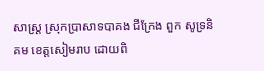សាស្រ្ត ស្រុកប្រាសាទបាគង ជីក្រែង ពួក សូទ្រនិគម ខេត្តសៀមរាប ដោយពិ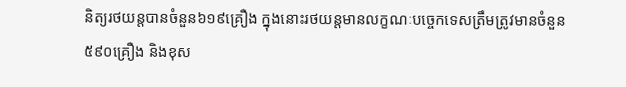និត្យរថយន្តបានចំនួន៦១៩គ្រឿង ក្នុងនោះរថយន្តមានលក្ខណៈបច្ចេកទេសត្រឹមត្រូវមានចំនួន៥៩០គ្រឿង និងខុស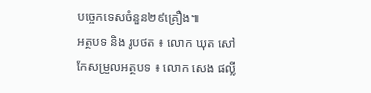បច្ចេកទេសចំនួន២៩គ្រឿង៕
អត្ថបទ និង រូបថត ៖ លោក ឃុត សៅ
កែសម្រួលអត្ថបទ ៖ លោក សេង ផល្លី